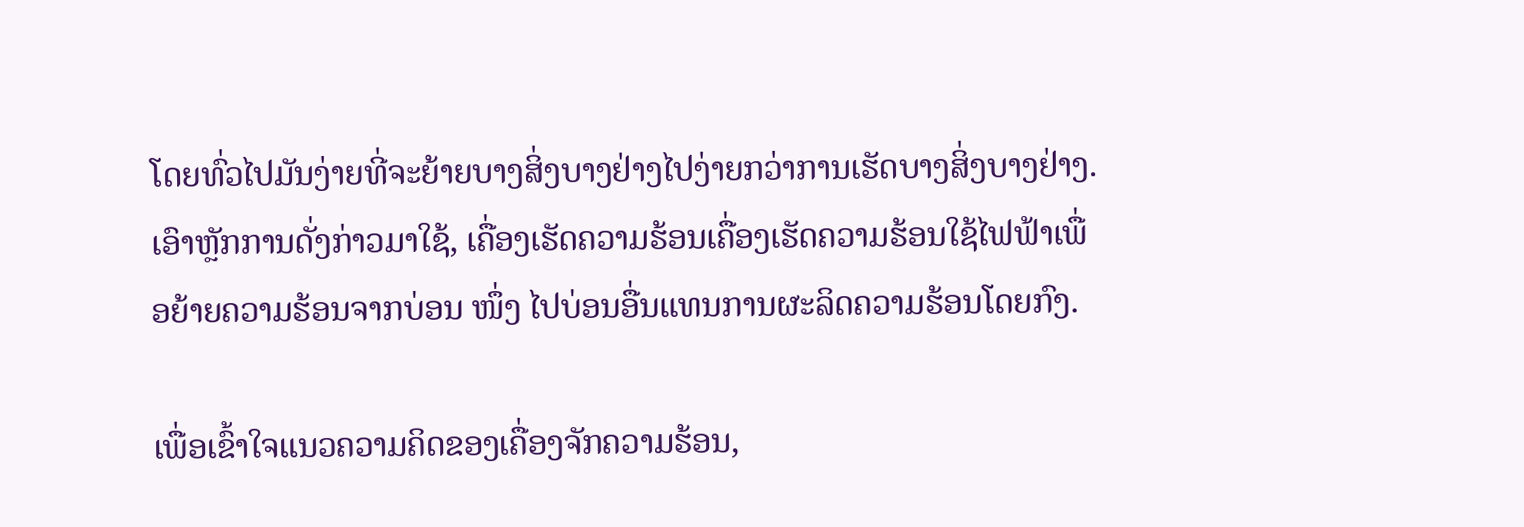ໂດຍທົ່ວໄປມັນງ່າຍທີ່ຈະຍ້າຍບາງສິ່ງບາງຢ່າງໄປງ່າຍກວ່າການເຮັດບາງສິ່ງບາງຢ່າງ. ເອົາຫຼັກການດັ່ງກ່າວມາໃຊ້, ເຄື່ອງເຮັດຄວາມຮ້ອນເຄື່ອງເຮັດຄວາມຮ້ອນໃຊ້ໄຟຟ້າເພື່ອຍ້າຍຄວາມຮ້ອນຈາກບ່ອນ ໜຶ່ງ ໄປບ່ອນອື່ນແທນການຜະລິດຄວາມຮ້ອນໂດຍກົງ.

ເພື່ອເຂົ້າໃຈແນວຄວາມຄິດຂອງເຄື່ອງຈັກຄວາມຮ້ອນ,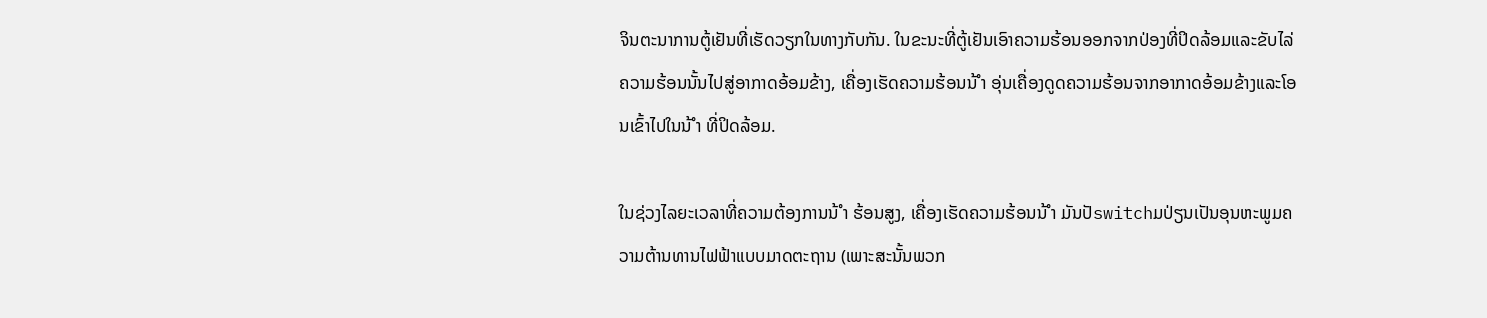ຈິນຕະນາການຕູ້ເຢັນທີ່ເຮັດວຽກໃນທາງກັບກັນ. ໃນຂະນະທີ່ຕູ້ເຢັນເອົາຄວາມຮ້ອນອອກຈາກປ່ອງທີ່ປິດລ້ອມແລະຂັບໄລ່ຄວາມຮ້ອນນັ້ນໄປສູ່ອາກາດອ້ອມຂ້າງ, ເຄື່ອງເຮັດຄວາມຮ້ອນນ້ ຳ ອຸ່ນເຄື່ອງດູດຄວາມຮ້ອນຈາກອາກາດອ້ອມຂ້າງແລະໂອນເຂົ້າໄປໃນນ້ ຳ ທີ່ປິດລ້ອມ.

ໃນຊ່ວງໄລຍະເວລາທີ່ຄວາມຕ້ອງການນ້ ຳ ຮ້ອນສູງ, ເຄື່ອງເຮັດຄວາມຮ້ອນນ້ ຳ ມັນປັswitchມປ່ຽນເປັນອຸນຫະພູມຄວາມຕ້ານທານໄຟຟ້າແບບມາດຕະຖານ (ເພາະສະນັ້ນພວກ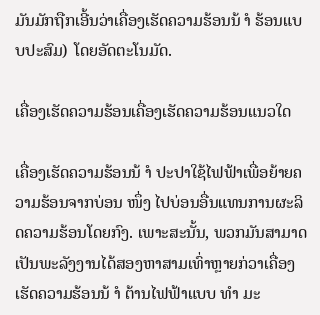ມັນມັກຖືກເອີ້ນວ່າເຄື່ອງເຮັດຄວາມຮ້ອນນ້ ຳ ຮ້ອນແບບປະສົມ) ໂດຍອັດຕະໂນມັດ.

ເຄື່ອງເຮັດຄວາມຮ້ອນເຄື່ອງເຮັດຄວາມຮ້ອນແນວໃດ

ເຄື່ອງເຮັດຄວາມຮ້ອນນ້ ຳ ປະປາໃຊ້ໄຟຟ້າເພື່ອຍ້າຍຄວາມຮ້ອນຈາກບ່ອນ ໜຶ່ງ ໄປບ່ອນອື່ນແທນການຜະລິດຄວາມຮ້ອນໂດຍກົງ. ເພາະສະນັ້ນ, ພວກມັນສາມາດເປັນພະລັງງານໄດ້ສອງຫາສາມເທົ່າຫຼາຍກ່ວາເຄື່ອງເຮັດຄວາມຮ້ອນນ້ ຳ ຕ້ານໄຟຟ້າແບບ ທຳ ມະ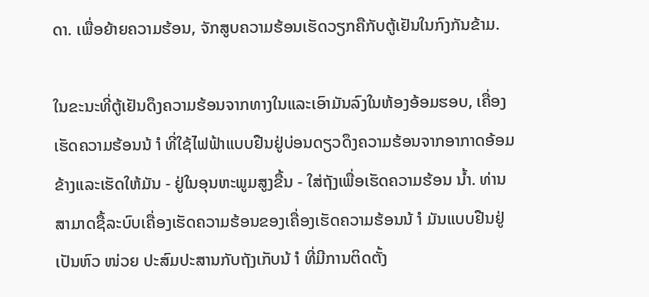ດາ. ເພື່ອຍ້າຍຄວາມຮ້ອນ, ຈັກສູບຄວາມຮ້ອນເຮັດວຽກຄືກັບຕູ້ເຢັນໃນກົງກັນຂ້າມ.

ໃນຂະນະທີ່ຕູ້ເຢັນດຶງຄວາມຮ້ອນຈາກທາງໃນແລະເອົາມັນລົງໃນຫ້ອງອ້ອມຮອບ, ເຄື່ອງເຮັດຄວາມຮ້ອນນ້ ຳ ທີ່ໃຊ້ໄຟຟ້າແບບຢືນຢູ່ບ່ອນດຽວດຶງຄວາມຮ້ອນຈາກອາກາດອ້ອມຂ້າງແລະເຮັດໃຫ້ມັນ - ຢູ່ໃນອຸນຫະພູມສູງຂື້ນ - ໃສ່ຖັງເພື່ອເຮັດຄວາມຮ້ອນ ນ້ຳ. ທ່ານສາມາດຊື້ລະບົບເຄື່ອງເຮັດຄວາມຮ້ອນຂອງເຄື່ອງເຮັດຄວາມຮ້ອນນ້ ຳ ມັນແບບຢືນຢູ່ເປັນຫົວ ໜ່ວຍ ປະສົມປະສານກັບຖັງເກັບນ້ ຳ ທີ່ມີການຕິດຕັ້ງ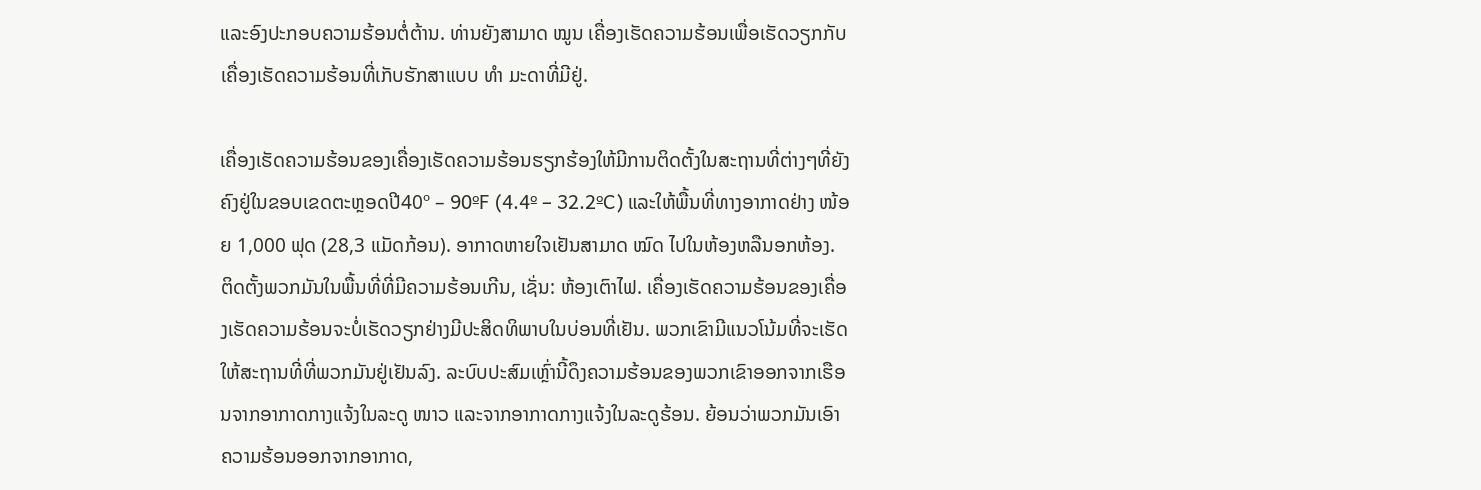ແລະອົງປະກອບຄວາມຮ້ອນຕໍ່ຕ້ານ. ທ່ານຍັງສາມາດ ໝູນ ເຄື່ອງເຮັດຄວາມຮ້ອນເພື່ອເຮັດວຽກກັບເຄື່ອງເຮັດຄວາມຮ້ອນທີ່ເກັບຮັກສາແບບ ທຳ ມະດາທີ່ມີຢູ່.

ເຄື່ອງເຮັດຄວາມຮ້ອນຂອງເຄື່ອງເຮັດຄວາມຮ້ອນຮຽກຮ້ອງໃຫ້ມີການຕິດຕັ້ງໃນສະຖານທີ່ຕ່າງໆທີ່ຍັງຄົງຢູ່ໃນຂອບເຂດຕະຫຼອດປີ40º – 90ºF (4.4º – 32.2ºC) ແລະໃຫ້ພື້ນທີ່ທາງອາກາດຢ່າງ ໜ້ອຍ 1,000 ຟຸດ (28,3 ແມັດກ້ອນ). ອາກາດຫາຍໃຈເຢັນສາມາດ ໝົດ ໄປໃນຫ້ອງຫລືນອກຫ້ອງ. ຕິດຕັ້ງພວກມັນໃນພື້ນທີ່ທີ່ມີຄວາມຮ້ອນເກີນ, ເຊັ່ນ: ຫ້ອງເຕົາໄຟ. ເຄື່ອງເຮັດຄວາມຮ້ອນຂອງເຄື່ອງເຮັດຄວາມຮ້ອນຈະບໍ່ເຮັດວຽກຢ່າງມີປະສິດທິພາບໃນບ່ອນທີ່ເຢັນ. ພວກເຂົາມີແນວໂນ້ມທີ່ຈະເຮັດໃຫ້ສະຖານທີ່ທີ່ພວກມັນຢູ່ເຢັນລົງ. ລະບົບປະສົມເຫຼົ່ານີ້ດຶງຄວາມຮ້ອນຂອງພວກເຂົາອອກຈາກເຮືອນຈາກອາກາດກາງແຈ້ງໃນລະດູ ໜາວ ແລະຈາກອາກາດກາງແຈ້ງໃນລະດູຮ້ອນ. ຍ້ອນວ່າພວກມັນເອົາຄວາມຮ້ອນອອກຈາກອາກາດ,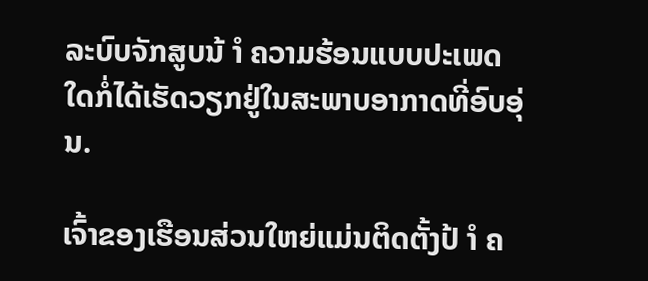ລະບົບຈັກສູບນ້ ຳ ຄວາມຮ້ອນແບບປະເພດໃດກໍ່ໄດ້ເຮັດວຽກຢູ່ໃນສະພາບອາກາດທີ່ອົບອຸ່ນ.

ເຈົ້າຂອງເຮືອນສ່ວນໃຫຍ່ແມ່ນຕິດຕັ້ງປ້ ຳ ຄ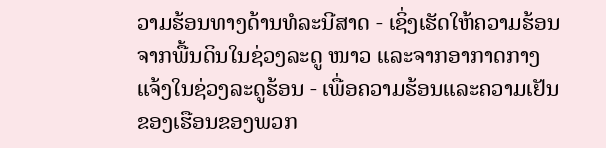ວາມຮ້ອນທາງດ້ານທໍລະນີສາດ - ເຊິ່ງເຮັດໃຫ້ຄວາມຮ້ອນຈາກພື້ນດິນໃນຊ່ວງລະດູ ໜາວ ແລະຈາກອາກາດກາງແຈ້ງໃນຊ່ວງລະດູຮ້ອນ - ເພື່ອຄວາມຮ້ອນແລະຄວາມເຢັນຂອງເຮືອນຂອງພວກ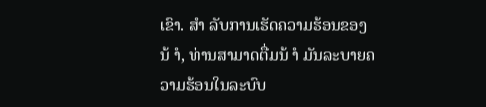ເຂົາ. ສຳ ລັບການເຮັດຄວາມຮ້ອນຂອງນ້ ຳ, ທ່ານສາມາດຕື່ມນ້ ຳ ມັນລະບາຍຄວາມຮ້ອນໃນລະບົບ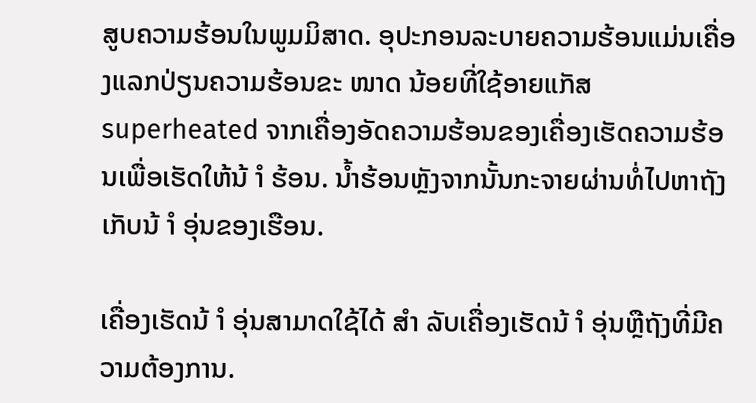ສູບຄວາມຮ້ອນໃນພູມມິສາດ. ອຸປະກອນລະບາຍຄວາມຮ້ອນແມ່ນເຄື່ອງແລກປ່ຽນຄວາມຮ້ອນຂະ ໜາດ ນ້ອຍທີ່ໃຊ້ອາຍແກັສ superheated ຈາກເຄື່ອງອັດຄວາມຮ້ອນຂອງເຄື່ອງເຮັດຄວາມຮ້ອນເພື່ອເຮັດໃຫ້ນ້ ຳ ຮ້ອນ. ນໍ້າຮ້ອນຫຼັງຈາກນັ້ນກະຈາຍຜ່ານທໍ່ໄປຫາຖັງເກັບນ້ ຳ ອຸ່ນຂອງເຮືອນ.

ເຄື່ອງເຮັດນ້ ຳ ອຸ່ນສາມາດໃຊ້ໄດ້ ສຳ ລັບເຄື່ອງເຮັດນ້ ຳ ອຸ່ນຫຼືຖັງທີ່ມີຄວາມຕ້ອງການ.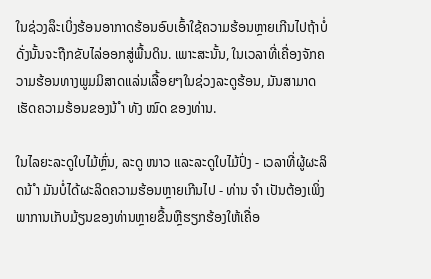ໃນຊ່ວງລຶະເບິ່ງຮ້ອນອາກາດຮ້ອນອົບເອົ້າໃຊ້ຄວາມຮ້ອນຫຼາຍເກີນໄປຖ້າບໍ່ດັ່ງນັ້ນຈະຖືກຂັບໄລ່ອອກສູ່ພື້ນດິນ. ເພາະສະນັ້ນ, ໃນເວລາທີ່ເຄື່ອງຈັກຄວາມຮ້ອນທາງພູມມິສາດແລ່ນເລື້ອຍໆໃນຊ່ວງລະດູຮ້ອນ, ມັນສາມາດເຮັດຄວາມຮ້ອນຂອງນ້ ຳ ທັງ ໝົດ ຂອງທ່ານ.

ໃນໄລຍະລະດູໃບໄມ້ຫຼົ່ນ, ລະດູ ໜາວ ແລະລະດູໃບໄມ້ປົ່ງ - ເວລາທີ່ຜູ້ຜະລິດນ້ ຳ ມັນບໍ່ໄດ້ຜະລິດຄວາມຮ້ອນຫຼາຍເກີນໄປ - ທ່ານ ຈຳ ເປັນຕ້ອງເພິ່ງພາການເກັບມ້ຽນຂອງທ່ານຫຼາຍຂື້ນຫຼືຮຽກຮ້ອງໃຫ້ເຄື່ອ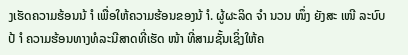ງເຮັດຄວາມຮ້ອນນ້ ຳ ເພື່ອໃຫ້ຄວາມຮ້ອນຂອງນ້ ຳ. ຜູ້ຜະລິດ ຈຳ ນວນ ໜຶ່ງ ຍັງສະ ເໜີ ລະບົບປ້ ຳ ຄວາມຮ້ອນທາງທໍລະນີສາດທີ່ເຮັດ ໜ້າ ທີ່ສາມຊັ້ນເຊິ່ງໃຫ້ຄ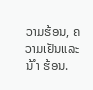ວາມຮ້ອນ, ຄວາມເຢັນແລະນ້ ຳ ຮ້ອນ.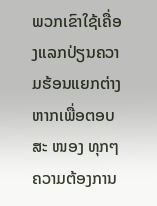ພວກເຂົາໃຊ້ເຄື່ອງແລກປ່ຽນຄວາມຮ້ອນແຍກຕ່າງຫາກເພື່ອຕອບສະ ໜອງ ທຸກໆຄວາມຕ້ອງການ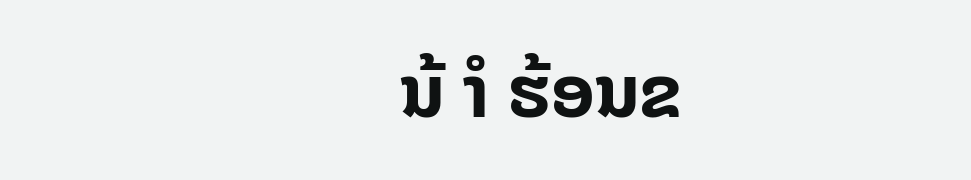ນ້ ຳ ຮ້ອນຂ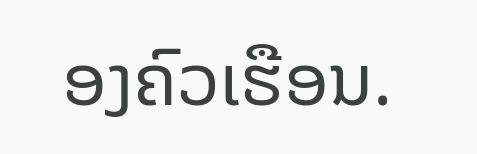ອງຄົວເຮືອນ.